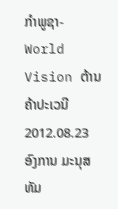ກໍາພູຊາ-World Vision ຕ້ານຄ້າປະເວນີ
2012.08.23
ອົງການ ມະນຸສທັມ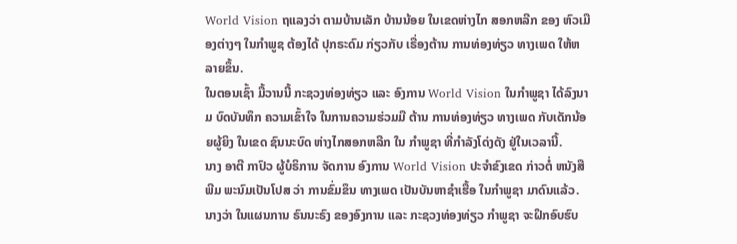World Vision ຖແລງວ່າ ຕາມບ້ານເລັກ ບ້ານນ້ອຍ ໃນເຂດຫ່າງໄກ ສອກຫລີກ ຂອງ ຫົວເມືອງຕ່າງໆ ໃນກຳພູຊ ຕ້ອງໄດ້ ປຸກຣະດົມ ກ່ຽວກັບ ເຣື່ອງຕ້ານ ການທ່ອງທ່ຽວ ທາງເພດ ໃຫ້ຫລາຍຂຶ້ນ.
ໃນຕອນເຊົ້າ ມື້ວານນີ້ ກະຊວງທ່ອງທ່ຽວ ແລະ ອົງການ World Vision ໃນກຳພູຊາ ໄດ້ລົງນາມ ບົດບັນທຶກ ຄວາມເຂົ້າໃຈ ໃນການຄວາມຮ່ວມມື ຕ້ານ ການທ່ອງທ່ຽວ ທາງເພດ ກັບເດັກນ້ອຍຜູ້ຍິງ ໃນເຂດ ຊົນນະບົດ ຫ່າງໄກສອກຫລີກ ໃນ ກຳພູຊາ ທີ່ກຳລັງໂດ່ງດັງ ຢູ່ໃນເວລານີ້.
ນາງ ອາຕີ ກາປົວ ຜູ້ບໍຣິການ ຈັດການ ອົງການ World Vision ປະຈຳຂົງເຂດ ກ່າວຕໍ່ ຫນັງສືພີມ ພະນົມເປັນໂປສ ວ່າ ການຂົ່ມຂຶນ ທາງເພດ ເປັນບັນຫາຊຳເຮື້ອ ໃນກຳພູຊາ ມາດົນແລ້ວ. ນາງວ່າ ໃນແຜນການ ຣົນນະຣົງ ຂອງອົງການ ແລະ ກະຊວງທ່ອງທ່ຽວ ກຳພູຊາ ຈະຝຶກອົບຮົບ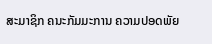ສະມາຊິກ ຄນະກັມມະການ ຄວາມປອດພັຍ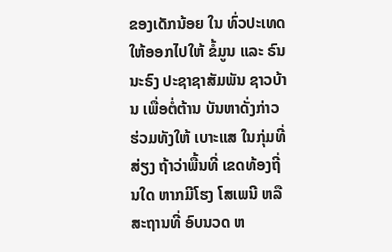ຂອງເດັກນ້ອຍ ໃນ ທົ່ວປະເທດ ໃຫ້ອອກໄປໃຫ້ ຂໍ້ມູນ ແລະ ຣົນນະຣົງ ປະຊາຊາສັມພັນ ຊາວບ້ານ ເພື່ອຕໍ່ຕ້ານ ບັນຫາດັ່ງກ່າວ ຮ່ວມທັງໃຫ້ ເບາະແສ ໃນກຸ່ມທີ່ສ່ຽງ ຖ້າວ່າພື້ນທີ່ ເຂດທ້ອງຖີ່ນໃດ ຫາກມີໂຮງ ໂສເພນີ ຫລືສະຖານທີ່ ອົບນວດ ຫ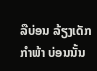ລືບ່ອນ ລ້ຽງເດັກກຳພ້າ ບ່ອນນັ້ນ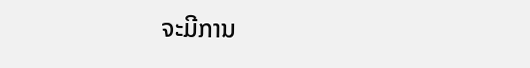ຈະມີການ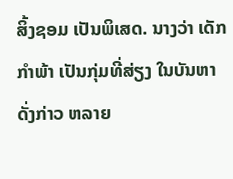ສິ້ງຊອມ ເປັນພິເສດ. ນາງວ່າ ເດັກກຳພ້າ ເປັນກຸ່ມທີ່ສ່ຽງ ໃນບັນຫາ ດັ່ງກ່າວ ຫລາຍ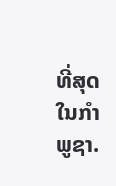ທີ່ສຸດ ໃນກຳພູຊາ.